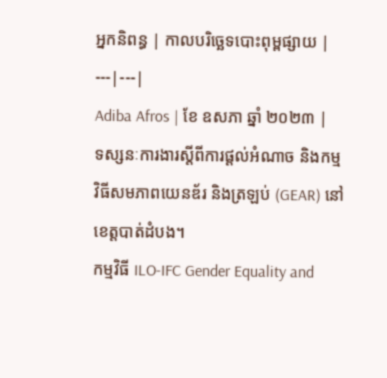អ្នកនិពន្ធ | កាលបរិច្ឆេទបោះពុម្ពផ្សាយ |
---|---|
Adiba Afros | ខែ ឧសភា ឆ្នាំ ២០២៣ |
ទស្សនៈការងារស្តីពីការផ្តល់អំណាច និងកម្មវិធីសមភាពយេនឌ័រ និងត្រឡប់ (GEAR) នៅខេត្តបាត់ដំបង។
កម្មវិធី ILO-IFC Gender Equality and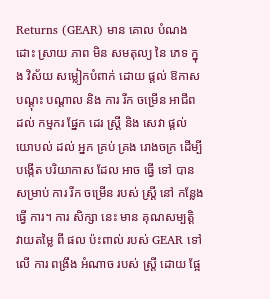Returns (GEAR) មាន គោល បំណង ដោះ ស្រាយ ភាព មិន សមតុល្យ នៃ ភេទ ក្នុង វិស័យ សម្លៀកបំពាក់ ដោយ ផ្តល់ ឱកាស បណ្តុះ បណ្តាល និង ការ រីក ចម្រើន អាជីព ដល់ កម្មករ ផ្នែក ដេរ ស្ត្រី និង សេវា ផ្តល់ យោបល់ ដល់ អ្នក គ្រប់ គ្រង រោងចក្រ ដើម្បី បង្កើត បរិយាកាស ដែល អាច ធ្វើ ទៅ បាន សម្រាប់ ការ រីក ចម្រើន របស់ ស្ត្រី នៅ កន្លែង ធ្វើ ការ។ ការ សិក្សា នេះ មាន គុណសម្បត្តិ វាយតម្លៃ ពី ផល ប៉ះពាល់ របស់ GEAR ទៅ លើ ការ ពង្រឹង អំណាច របស់ ស្ត្រី ដោយ ផ្អែ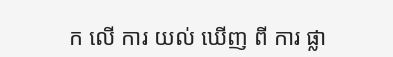ក លើ ការ យល់ ឃើញ ពី ការ ផ្លា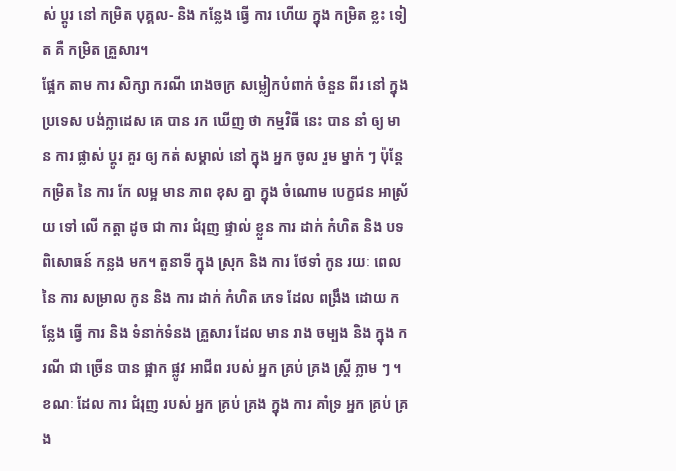ស់ ប្តូរ នៅ កម្រិត បុគ្គល- និង កន្លែង ធ្វើ ការ ហើយ ក្នុង កម្រិត ខ្លះ ទៀត គឺ កម្រិត គ្រួសារ។
ផ្អែក តាម ការ សិក្សា ករណី រោងចក្រ សម្លៀកបំពាក់ ចំនួន ពីរ នៅ ក្នុង ប្រទេស បង់ក្លាដេស គេ បាន រក ឃើញ ថា កម្មវិធី នេះ បាន នាំ ឲ្យ មាន ការ ផ្លាស់ ប្តូរ គួរ ឲ្យ កត់ សម្គាល់ នៅ ក្នុង អ្នក ចូល រួម ម្នាក់ ៗ ប៉ុន្តែ កម្រិត នៃ ការ កែ លម្អ មាន ភាព ខុស គ្នា ក្នុង ចំណោម បេក្ខជន អាស្រ័យ ទៅ លើ កត្តា ដូច ជា ការ ជំរុញ ផ្ទាល់ ខ្លួន ការ ដាក់ កំហិត និង បទ ពិសោធន៍ កន្លង មក។ តួនាទី ក្នុង ស្រុក និង ការ ថែទាំ កូន រយៈ ពេល នៃ ការ សម្រាល កូន និង ការ ដាក់ កំហិត ភេទ ដែល ពង្រឹង ដោយ កន្លែង ធ្វើ ការ និង ទំនាក់ទំនង គ្រួសារ ដែល មាន រាង ចម្បង និង ក្នុង ករណី ជា ច្រើន បាន ផ្អាក ផ្លូវ អាជីព របស់ អ្នក គ្រប់ គ្រង ស្ត្រី ភ្លាម ៗ ។ ខណៈ ដែល ការ ជំរុញ របស់ អ្នក គ្រប់ គ្រង ក្នុង ការ គាំទ្រ អ្នក គ្រប់ គ្រង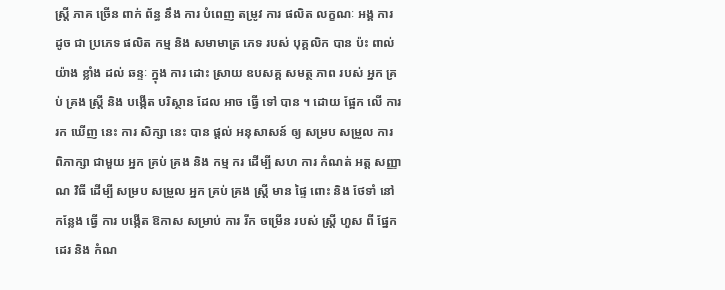ស្ត្រី ភាគ ច្រើន ពាក់ ព័ន្ធ នឹង ការ បំពេញ តម្រូវ ការ ផលិត លក្ខណៈ អង្គ ការ ដូច ជា ប្រភេទ ផលិត កម្ម និង សមាមាត្រ ភេទ របស់ បុគ្គលិក បាន ប៉ះ ពាល់ យ៉ាង ខ្លាំង ដល់ ឆន្ទៈ ក្នុង ការ ដោះ ស្រាយ ឧបសគ្គ សមត្ថ ភាព របស់ អ្នក គ្រប់ គ្រង ស្ត្រី និង បង្កើត បរិស្ថាន ដែល អាច ធ្វើ ទៅ បាន ។ ដោយ ផ្អែក លើ ការ រក ឃើញ នេះ ការ សិក្សា នេះ បាន ផ្តល់ អនុសាសន៍ ឲ្យ សម្រប សម្រួល ការ ពិភាក្សា ជាមួយ អ្នក គ្រប់ គ្រង និង កម្ម ករ ដើម្បី សហ ការ កំណត់ អត្ត សញ្ញាណ វិធី ដើម្បី សម្រប សម្រួល អ្នក គ្រប់ គ្រង ស្ត្រី មាន ផ្ទៃ ពោះ និង ថែទាំ នៅ កន្លែង ធ្វើ ការ បង្កើត ឱកាស សម្រាប់ ការ រីក ចម្រើន របស់ ស្ត្រី ហួស ពី ផ្នែក ដេរ និង កំណ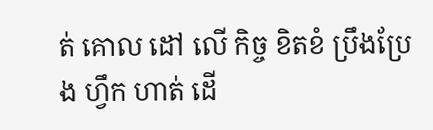ត់ គោល ដៅ លើ កិច្ច ខិតខំ ប្រឹងប្រែង ហ្វឹក ហាត់ ដើ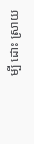ម្បី ដោះ ស្រាយ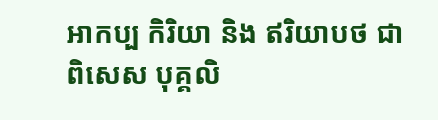អាកប្ប កិរិយា និង ឥរិយាបថ ជា ពិសេស បុគ្គលិ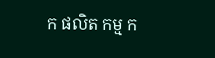ក ផលិត កម្ម ក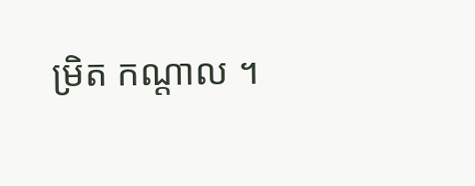ម្រិត កណ្តាល ។